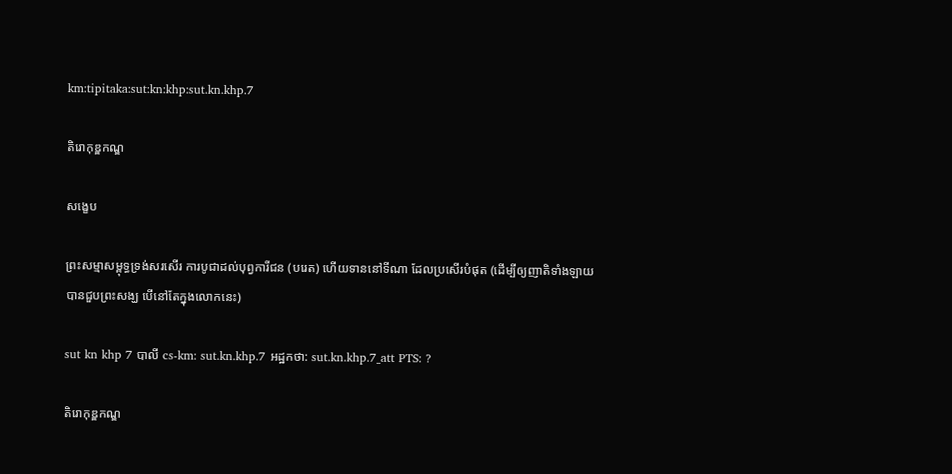km:tipitaka:sut:kn:khp:sut.kn.khp.7

តិរោកុឌ្ឌកណ្ឌ

សង្ខេប

ព្រះសម្មាសម្ពុទ្ធទ្រង់សរសើរ ការបូជាដល់បុព្វការីជន (បរេត) ហើយទាននៅទីណា ដែលប្រសើរបំផុត (ដើម្បីឲ្យញាតិទាំងឡាយ បានជួបព្រះសង្ឃ បើនៅតែក្នុងលោកនេះ)

sut kn khp 7 បាលី cs-km: sut.kn.khp.7 អដ្ឋកថា: sut.kn.khp.7_att PTS: ?

តិរោកុឌ្ឌកណ្ឌ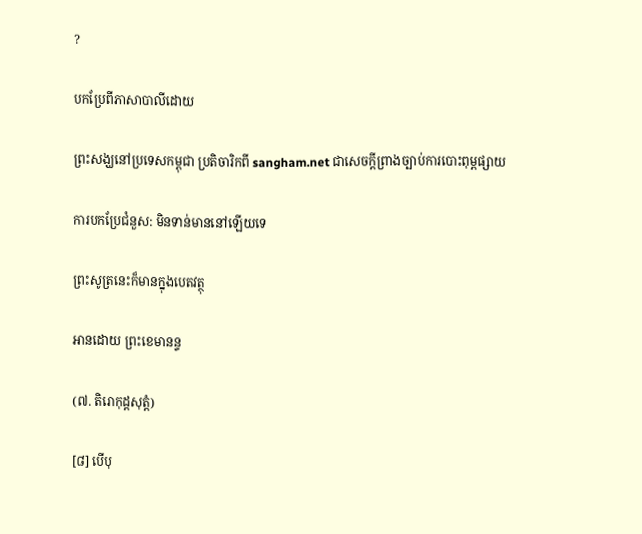?

បកប្រែពីភាសាបាលីដោយ

ព្រះសង្ឃនៅប្រទេសកម្ពុជា ប្រតិចារិកពី sangham.net ជាសេចក្តីព្រាងច្បាប់ការបោះពុម្ពផ្សាយ

ការបកប្រែជំនួស: មិនទាន់មាននៅឡើយទេ

ព្រះសូត្រនេះក៏មានក្នុងបេតវត្ថុ

អានដោយ ព្រះខេមានន្ទ

(៧. តិរោកុដ្ដសុត្តំ)

[៨] បើបុ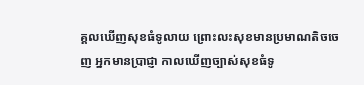គ្គលឃើញសុខធំទូលាយ ព្រោះលះសុខមានប្រមាណតិចចេញ អ្នកមានប្រាជ្ញា កាលឃើញច្បាស់សុខធំទូ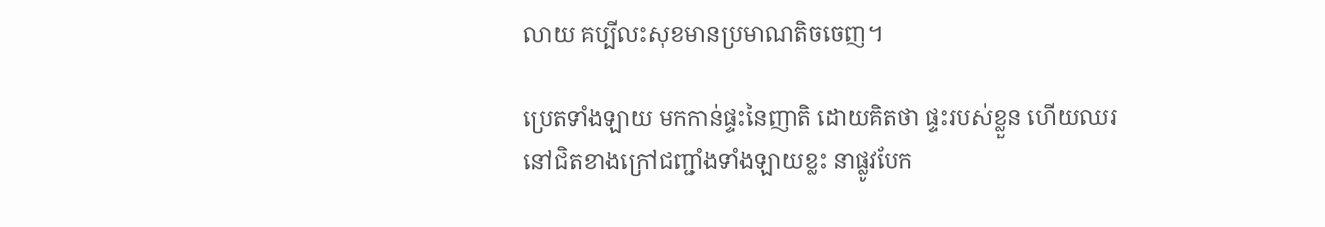លាយ គប្បីលះសុខមានប្រមាណតិចចេញ។

ប្រេតទាំងឡាយ មកកាន់ផ្ទះនៃញាតិ ដោយគិតថា ផ្ទះរបស់ខ្លួន ហើយឈរនៅជិតខាងក្រៅជញ្ជាំងទាំងឡាយខ្លះ នាផ្លូវបែក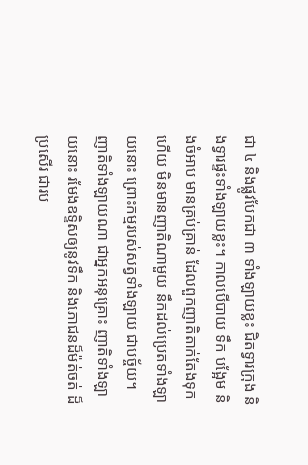ជា ៤ និងផ្លូវបែកជា ៣ ទាំងឡាយខ្លះ ជិតទ្វារក្រុង និងទ្វារផ្ទះទាំងឡាយខ្លះ។ កាលបើបាយ ទឹក បង្អែម និងចំអាប មានគ្រប់គ្រាន់ ដែលពួកញាតិតាក់តែងទុកហើយ មិនមានញាតិណាមួយ នឹកដល់ប្រេតទាំងឡាយនោះ ព្រោះកម្មរបស់សត្វទាំងឡាយ ជាបច្ច័យ។ ញាតិទាំងឡាយណា ជាអ្នកអនុគ្រោះ ញាតិទាំងឡាយនោះ រមែងឧទ្ទិសឲ្យនូវទឹក និងភោជនដ៏ម៉ត់ចត់ ដ៏ប្រសើរ ជារប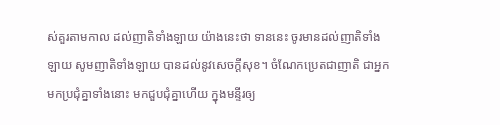ស់គួរតាមកាល ដល់ញាតិទាំងឡាយ យ៉ាងនេះថា ទាននេះ ចូរមានដល់ញាតិទាំងឡាយ សូមញាតិទាំងឡាយ បានដល់នូវសេចក្តីសុខ។ ចំណែកប្រេតជាញាតិ ជាអ្នកមកប្រជុំគ្នាទាំងនោះ មកជួបជុំគ្នាហើយ ក្នុងមន្ទីរឲ្យ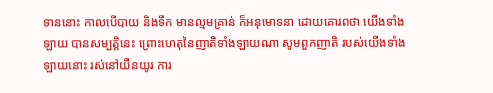ទាននោះ កាលបើបាយ និងទឹក មានល្មមគ្រាន់ ក៏អនុមោទនា ដោយគោរពថា យើងទាំងឡាយ បានសម្បត្តិនេះ ព្រោះហេតុនៃញាតិទាំងឡាយណា សូមពួកញាតិ របស់យើងទាំងឡាយនោះ រស់នៅយឺនយូរ ការ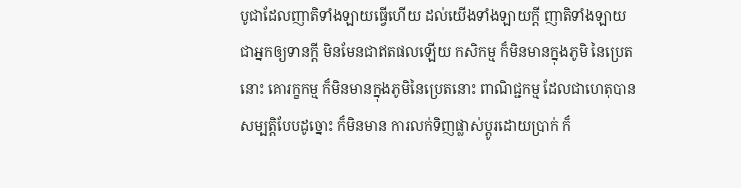បូជាដែលញាតិទាំងឡាយធ្វើហើយ ដល់យើងទាំងឡាយក្តី ញាតិទាំងឡាយ ជាអ្នកឲ្យទានក្តី មិនមែនជាឥតផលឡើយ កសិកម្ម ក៏មិនមានក្នុងភូមិ នៃប្រេតនោះ គោរក្ខកម្ម ក៏មិនមានក្នុងភូមិនៃប្រេតនោះ ពាណិជ្ជកម្ម ដែលជាហេតុបានសម្បត្តិបែបដូច្នោះ ក៏មិនមាន ការលក់ទិញផ្លាស់ប្តូរដោយប្រាក់ ក៏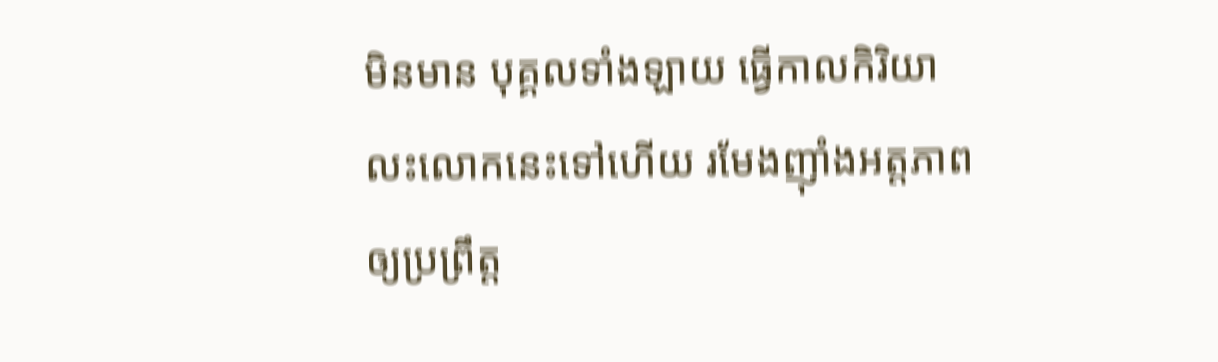មិនមាន បុគ្គលទាំងឡាយ ធ្វើកាលកិរិយា លះលោកនេះទៅហើយ រមែងញ៉ាំងអត្តភាពឲ្យប្រព្រឹត្ត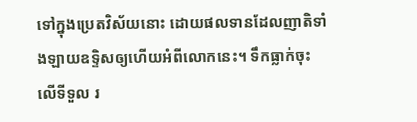ទៅក្នុងប្រេតវិស័យនោះ ដោយផលទានដែលញាតិទាំងឡាយឧទ្ទិសឲ្យហើយអំពីលោកនេះ។ ទឹកធ្លាក់ចុះលើទីទួល រ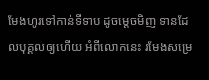មែងហូរទៅកាន់ទីទាប ដូចម្តេចមិញ ទានដែលបុគ្គលឲ្យហើយ អំពីលោកនេះ រមែងសម្រេ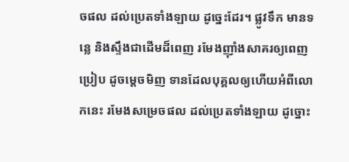ចផល ដល់ប្រេតទាំងឡាយ ដូច្នេះដែរ។ ផ្លូវទឹក មានទន្លេ និងស្ទឹងជាដើមដ៏ពេញ រមែងញ៉ាំងសាគរឲ្យពេញប្រៀប ដូចម្តេចមិញ ទានដែលបុគ្គលឲ្យហើយអំពីលោកនេះ រមែងសម្រេចផល ដល់ប្រេតទាំងឡាយ ដូច្នោះ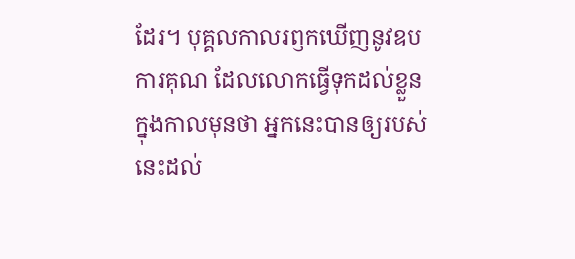ដែរ។ បុគ្គលកាលរឭកឃើញនូវឧបការគុណ ដែលលោកធ្វើទុកដល់ខ្លួន ក្នុងកាលមុនថា អ្នកនេះបានឲ្យរបស់នេះដល់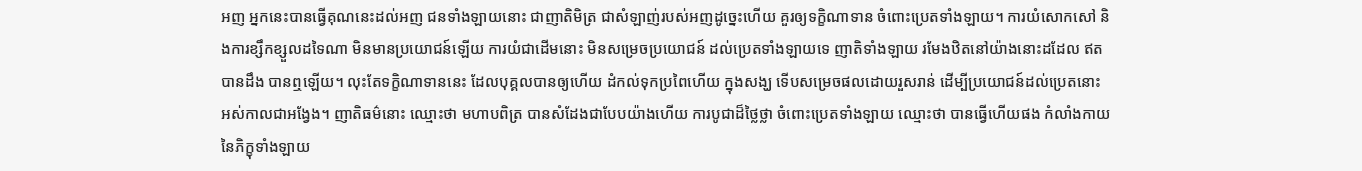អញ អ្នកនេះបានធ្វើគុណនេះដល់អញ ជនទាំងឡាយនោះ ជាញាតិមិត្រ ជាសំឡាញ់របស់អញដូច្នេះហើយ គួរឲ្យទក្ខិណាទាន ចំពោះប្រេតទាំងឡាយ។ ការយំសោកសៅ និងការខ្សឹកខ្សួលដទៃណា មិនមានប្រយោជន៍ឡើយ ការយំជាដើមនោះ មិនសម្រេចប្រយោជន៍ ដល់ប្រេតទាំងឡាយទេ ញាតិទាំងឡាយ រមែងឋិតនៅយ៉ាងនោះដដែល ឥតបានដឹង បានឮឡើយ។ លុះតែទក្ខិណាទាននេះ ដែលបុគ្គលបានឲ្យហើយ ដំកល់ទុកប្រពៃហើយ ក្នុងសង្ឃ ទើបសម្រេចផលដោយរួសរាន់ ដើម្បីប្រយោជន៍ដល់ប្រេតនោះ អស់កាលជាអង្វែង។ ញាតិធម៌នោះ ឈ្មោះថា មហាបពិត្រ បានសំដែងជាបែបយ៉ាងហើយ ការបូជាដ៏ថ្លៃថ្លា ចំពោះប្រេតទាំងឡាយ ឈ្មោះថា បានធ្វើហើយផង កំលាំងកាយនៃភិក្ខុទាំងឡាយ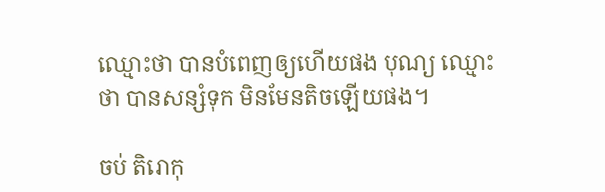ឈ្មោះថា បានបំពេញឲ្យហើយផង បុណ្យ ឈ្មោះថា បានសន្សំទុក មិនមែនតិចឡើយផង។

ចប់ តិរោកុ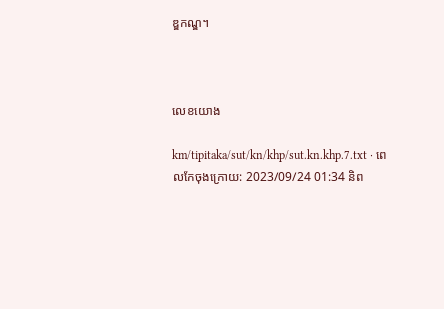ឌ្ឌកណ្ឌ។



លេខយោង

km/tipitaka/sut/kn/khp/sut.kn.khp.7.txt · ពេលកែចុងក្រោយ: 2023/09/24 01:34 និព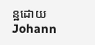ន្ឋដោយ Johann